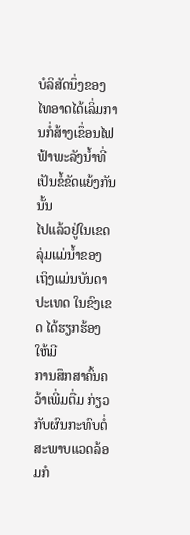ບໍລິສັດນຶ່ງຂອງໄທອາດໄດ້ເລິ່ມການກໍ່ສ້າງເຂຶ່ອນໄຟຟ້າພະລັງນໍ້າທີ່ເປັນຂໍ້ຂັດແຍ້ງກັນນັ້ນ
ໄປແລ້ວຢູ່ໃນເຂດລຸ່ມແມ່ນໍ້າຂອງ ເຖິງແມ່ນບັນດາປະເທດ ໃນຂົງເຂດ ໄດ້ຮຽກຮ້ອງໃຫ້ມີ
ການສຶກສາຄົ້ນຄວ້າເພີ່ມຕື່ມ ກ່ຽວກັບຜົນກະທົບຕໍ່ສະພາບແວດລ້ອມກໍ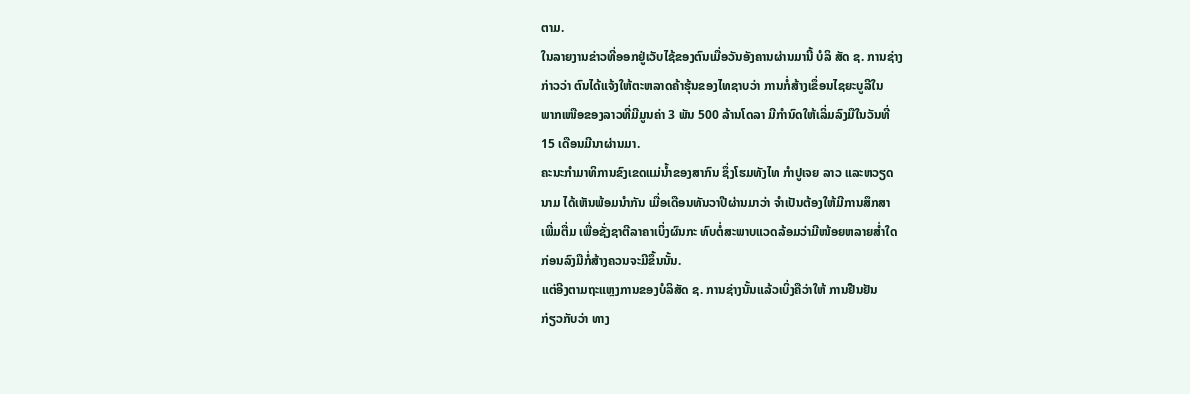ຕາມ.
ໃນລາຍງານຂ່າວທີ່ອອກຢູ່ເວັບໄຊ້ຂອງຕົນເມື່ອວັນອັງຄານຜ່ານມານີ້ ບໍລິ ສັດ ຊ. ການຊ່າງ
ກ່າວວ່າ ຕົນໄດ້ແຈ້ງໃຫ້ຕະຫລາດຄ້າຮຸ້ນຂອງໄທຊາບວ່າ ການກໍ່ສ້າງເຂຶ່ອນໄຊຍະບູລີໃນ
ພາກເໜືອຂອງລາວທີ່ມີມູນຄ່າ 3 ພັນ 500 ລ້ານໂດລາ ມີກໍານົດໃຫ້ເລິ່ມລົງມືໃນວັນທີ່
15 ເດືອນມີນາຜ່ານມາ.
ຄະນະກໍາມາທິການຂົງເຂດແມ່ນໍ້າຂອງສາກົນ ຊຶ່ງໂຮມທັງໄທ ກໍາປູເຈຍ ລາວ ແລະຫວຽດ
ນາມ ໄດ້ເຫັນພ້ອມນຳກັນ ເມື່ອເດືອນທັນວາປີຜ່ານມາວ່າ ຈໍາເປັນຕ້ອງໃຫ້ມີການສຶກສາ
ເພີ່ມຕື່ມ ເພື່ອຊັ່ງຊາຕີລາຄາເບິ່ງຜົນກະ ທົບຕໍ່ສະພາບແວດລ້ອມວ່າມີໜ້ອຍຫລາຍສໍ່າໃດ
ກ່ອນລົງມືກໍ່ສ້າງຄວນຈະມີຂຶ້ນນັ້ນ.
ແຕ່ອີງຕາມຖະແຫຼງການຂອງບໍລິສັດ ຊ. ການຊ່າງນັ້ນແລ້ວເບິ່ງຄືວ່າໃຫ້ ການຢືນຢັນ
ກ່ຽວກັບວ່າ ທາງ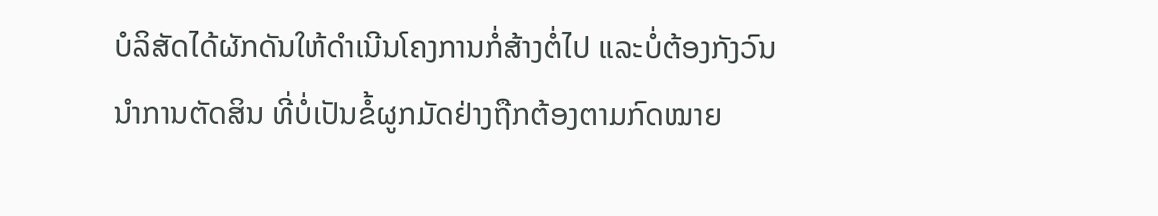ບໍລິສັດໄດ້ຜັກດັນໃຫ້ດໍາເນີນໂຄງການກໍ່ສ້າງຕໍ່ໄປ ແລະບໍ່ຕ້ອງກັງວົນ
ນໍາການຕັດສິນ ທີ່ບໍ່ເປັນຂໍ້ຜູກມັດຢ່າງຖືກຕ້ອງຕາມກົດໝາຍ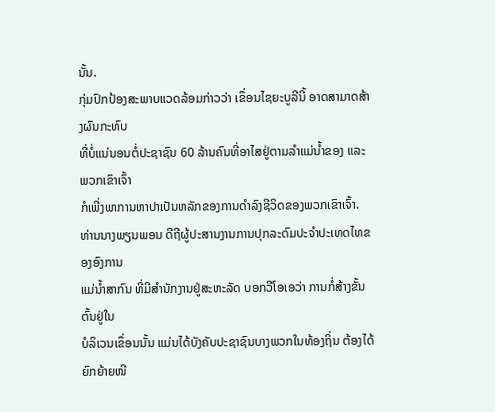ນັ້ນ.
ກຸ່ມປົກປ້ອງສະພາບແວດລ້ອມກ່າວວ່າ ເຂຶ່ອນໄຊຍະບູລີນີ້ ອາດສາມາດສ້າງຜົນກະທົບ
ທີ່ບໍ່ແນ່ນອນຕໍ່ປະຊາຊົນ 60 ລ້ານຄົນທີ່ອາໄສຢູ່ຕາມລໍາແມ່ນໍ້າຂອງ ແລະພວກເຂົາເຈົ້າ
ກໍເພີ່ງພາການຫາປາເປັນຫລັກຂອງການດໍາລົງຊີວິດຂອງພວກເຂົາເຈົ້າ.
ທ່ານນາງພຽນພອນ ດີຖີຜູ້ປະສານງານການປຸກລະດົມປະຈຳປະເທດໄທຂອງອົງການ
ແມ່ນໍ້າສາກົນ ທີ່ມີສຳນັກງານຢູ່ສະຫະລັດ ບອກວີໂອເອວ່າ ການກໍ່ສ້າງຂັ້ນຕົ້ນຢູ່ໃນ
ບໍລິເວນເຂຶ່ອນນັ້ນ ແມ່ນໄດ້ບັງຄັບປະຊາຊົນບາງພວກໃນທ້ອງຖິ່ນ ຕ້ອງໄດ້ຍົກຍ້າຍໜີ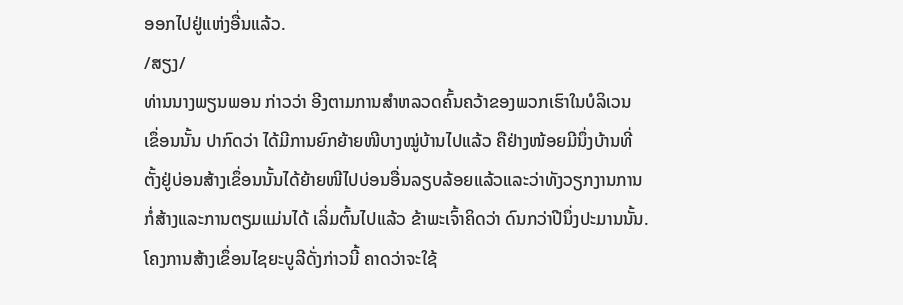ອອກໄປຢູ່ແຫ່ງອື່ນແລ້ວ.
/ສຽງ/
ທ່ານນາງພຽນພອນ ກ່າວວ່າ ອີງຕາມການສໍາຫລວດຄົ້ນຄວ້າຂອງພວກເຮົາໃນບໍລິເວນ
ເຂຶ່ອນນັ້ນ ປາກົດວ່າ ໄດ້ມີການຍົກຍ້າຍໜີບາງໝູ່ບ້ານໄປແລ້ວ ຄືຢ່າງໜ້ອຍມີນຶ່ງບ້ານທີ່
ຕັ້ງຢູ່ບ່ອນສ້າງເຂຶ່ອນນັ້ນໄດ້ຍ້າຍໜີໄປບ່ອນອື່ນລຽບລ້ອຍແລ້ວແລະວ່າທັງວຽກງານການ
ກໍ່ສ້າງແລະການຕຽມແມ່ນໄດ້ ເລິ່ມຕົ້ນໄປແລ້ວ ຂ້າພະເຈົ້າຄິດວ່າ ດົນກວ່າປີນຶ່ງປະມານນັ້ນ.
ໂຄງການສ້າງເຂຶ່ອນໄຊຍະບູລີດັ່ງກ່າວນີ້ ຄາດວ່າຈະໃຊ້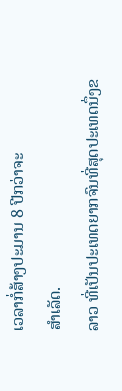ເວລາກໍ່ສ້າງປະມານ 8 ປີກວ່າຈະ
ສໍາເລັດ.
ລາວ ທີ່ເປັນປະເທດຍາກຈົນທີ່ສຸດປະເທດນຶ່ງຂ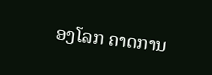ອງໂລກ ຄາດການ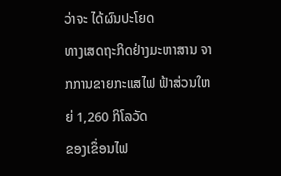ວ່າຈະ ໄດ້ຜົນປະໂຍດ
ທາງເສດຖະກິດຢ່າງມະຫາສານ ຈາກການຂາຍກະແສໄຟ ຟ້າສ່ວນໃຫຍ່ 1,260 ກິໂລວັດ
ຂອງເຂຶ່ອນໄຟ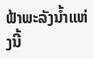ຟ້າພະລັງນໍ້າແຫ່ງນີ້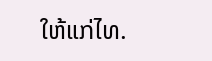ໃຫ້ແກ່ໄທ.